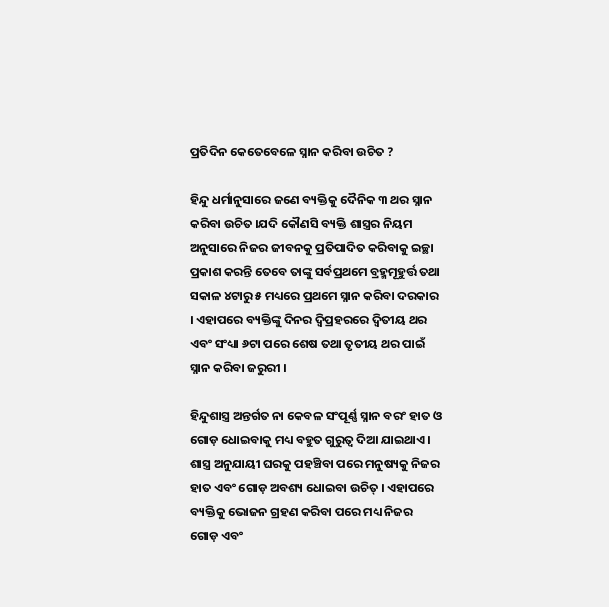ପ୍ରତିଦିନ କେତେବେଳେ ସ୍ନାନ କରିବା ଉଚିତ ?

ହିନ୍ଦୁ ଧର୍ମାନୁସାରେ ଜଣେ ବ୍ୟକ୍ତିକୁ ଦୈନିକ ୩ ଥର ସ୍ନାନ କରିବା ଉଚିତ ।ଯଦି କୌଣସି ବ୍ୟକ୍ତି ଶାସ୍ତ୍ରର ନିୟମ ଅନୁସାରେ ନିଜର ଜୀବନକୁ ପ୍ରତିପାଦିତ କରିବାକୁ ଇଚ୍ଛା ପ୍ରକାଶ କରନ୍ତି ତେବେ ତାଙ୍କୁ ସର୍ବପ୍ରଥମେ ବ୍ରହ୍ମମୂହୁର୍ତ୍ତ ତଥା ସକାଳ ୪ଟାରୁ ୫ ମଧ୍ୟରେ ପ୍ରଥମେ ସ୍ନାନ କରିବା ଦରକାର । ଏହାପରେ ବ୍ୟକ୍ତିଙ୍କୁ ଦିନର ଦ୍ୱିପ୍ରହରରେ ଦ୍ୱିତୀୟ ଥର ଏବଂ ସଂଧ୍ୟା ୬ଟା ପରେ ଶେଷ ତଥା ତୃତୀୟ ଥର ପାଇଁ ସ୍ନାନ କରିବା ଜରୁରୀ ।

ହିନ୍ଦୁଶାସ୍ତ୍ର ଅନ୍ତର୍ଗତ ନା କେବଳ ସଂପୂର୍ଣ୍ଣ ସ୍ନାନ ବରଂ ହାତ ଓ ଗୋଡ଼ ଧୋଇବାକୁ ମଧ୍ୟ ବହୁତ ଗୁରୁତ୍ୱ ଦିଆ ଯାଇଥାଏ । ଶାସ୍ତ୍ର ଅନୁଯାୟୀ ଘରକୁ ପହଞ୍ଚିବା ପରେ ମନୁଷ୍ୟକୁ ନିଜର ହାତ ଏବଂ ଗୋଡ଼ ଅବଶ୍ୟ ଧୋଇବା ଉଚିତ୍ । ଏହାପରେ ବ୍ୟକ୍ତିକୁ ଭୋଜନ ଗ୍ରହଣ କରିବା ପରେ ମଧ୍ୟ ନିଜର ଗୋଡ଼ ଏବଂ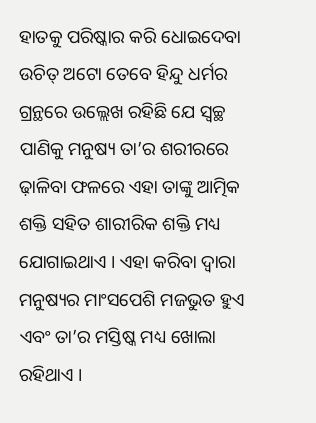ହାତକୁ ପରିଷ୍କାର କରି ଧୋଇଦେବା ଉଚିତ୍ ଅଟୋ ତେବେ ହିନ୍ଦୁ ଧର୍ମର ଗ୍ରନ୍ଥରେ ଉଲ୍ଲେଖ ରହିଛି ଯେ ସ୍ୱଚ୍ଛ ପାଣିକୁ ମନୁଷ୍ୟ ତା’ର ଶରୀରରେ ଢ଼ାଳିବା ଫଳରେ ଏହା ତାଙ୍କୁ ଆତ୍ମିକ ଶକ୍ତି ସହିତ ଶାରୀରିକ ଶକ୍ତି ମଧ୍ୟ ଯୋଗାଇଥାଏ । ଏହା କରିବା ଦ୍ୱାରା ମନୁଷ୍ୟର ମାଂସପେଶି ମଜଭୁତ ହୁଏ ଏବଂ ତା’ର ମସ୍ତିଷ୍କ ମଧ୍ୟ ଖୋଲା ରହିଥାଏ ।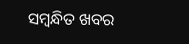ସମ୍ବନ୍ଧିତ ଖବର